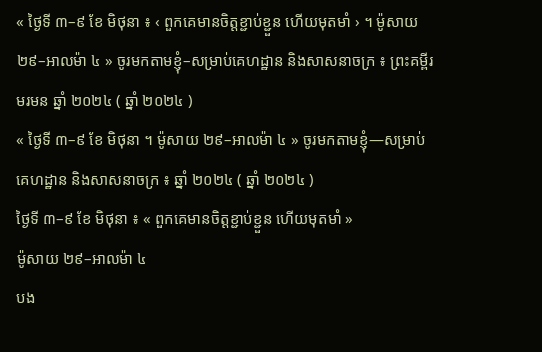« ថ្ងៃទី ៣–៩ ខែ មិថុនា ៖ ‹ ពួកគេមានចិត្តខ្ជាប់ខ្ជួន ហើយមុតមាំ › ។ ម៉ូសាយ ២៩–អាលម៉ា ៤ » ចូរមកតាមខ្ញុំ–សម្រាប់គេហដ្ឋាន និងសាសនាចក្រ ៖ ព្រះគម្ពីរមរមន ឆ្នាំ ២០២៤ ( ឆ្នាំ ២០២៤ )
« ថ្ងៃទី ៣–៩ ខែ មិថុនា ។ ម៉ូសាយ ២៩–អាលម៉ា ៤ » ចូរមកតាមខ្ញុំ—សម្រាប់គេហដ្ឋាន និងសាសនាចក្រ ៖ ឆ្នាំ ២០២៤ ( ឆ្នាំ ២០២៤ )
ថ្ងៃទី ៣–៩ ខែ មិថុនា ៖ « ពួកគេមានចិត្តខ្ជាប់ខ្ជួន ហើយមុតមាំ »
ម៉ូសាយ ២៩–អាលម៉ា ៤
បង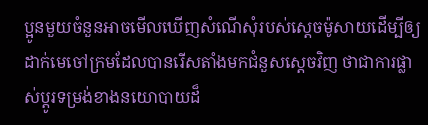ប្អូនមួយចំនួនអាចមើលឃើញសំណើសុំរបស់ស្ដេចម៉ូសាយដើម្បីឲ្យដាក់មេចៅក្រមដែលបានរើសតាំងមកជំនួសស្ដេចវិញ ថាជាការផ្លាស់ប្ដូរទម្រង់ខាងនយោបាយដ៏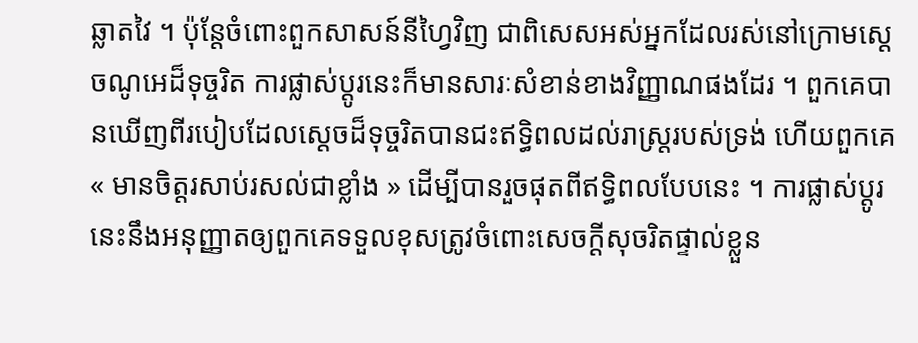ឆ្លាតវៃ ។ ប៉ុន្តែចំពោះពួកសាសន៍នីហ្វៃវិញ ជាពិសេសអស់អ្នកដែលរស់នៅក្រោមស្ដេចណូអេដ៏ទុច្ចរិត ការផ្លាស់ប្ដូរនេះក៏មានសារៈសំខាន់ខាងវិញ្ញាណផងដែរ ។ ពួកគេបានឃើញពីរបៀបដែលស្តេចដ៏ទុច្ចរិតបានជះឥទ្ធិពលដល់រាស្ដ្ររបស់ទ្រង់ ហើយពួកគេ « មានចិត្តរសាប់រសល់ជាខ្លាំង » ដើម្បីបានរួចផុតពីឥទ្ធិពលបែបនេះ ។ ការផ្លាស់ប្ដូរនេះនឹងអនុញ្ញាតឲ្យពួកគេទទួលខុសត្រូវចំពោះសេចក្ដីសុចរិតផ្ទាល់ខ្លួន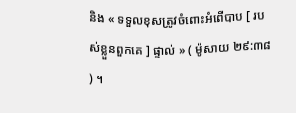និង « ទទួលខុសត្រូវចំពោះអំពើបាប [ របស់ខ្លួនពួកគេ ] ផ្ទាល់ » ( ម៉ូសាយ ២៩:៣៨ ) ។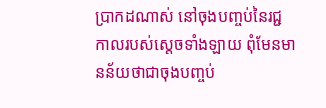ប្រាកដណាស់ នៅចុងបញ្ចប់នៃរជ្ជកាលរបស់ស្ដេចទាំងឡាយ ពុំមែនមានន័យថាជាចុងបញ្ចប់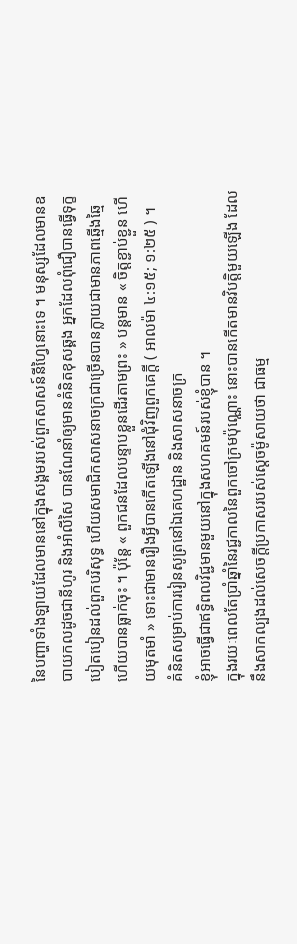នៃបញ្ហាទាំងឡាយដែលមាននៅក្នុងសង្គមរបស់ពួកសាសន៍នីហ្វៃនោះទេ ។ មនុស្សដែលមានឧបាយកលដូចជានីហូរ និងអាំលីសៃ បានណែនាំឲ្យមានគំនិតខុសឆ្គង អ្នកដែលពុំជឿបានធ្វើទុក្ខបៀតបៀនដល់ពួកបរិសុទ្ធ ហើយសមាជិកសាសនាចក្រជាច្រើនបានក្លាយជាមានភាពឆ្មើងឆ្មៃ ហើយបានធ្លាក់ចុះ ។ ប៉ុន្តែ « ពួកជនដែលបន្ទាបខ្លួនដើរតាមព្រះ » បន្ដមាន « ចិត្តខ្ជាប់ខ្ជួន ហើយមុតមាំ » ទោះជាមានរឿងអ្វីបានកើតឡើងនៅជុំវិញពួកគេក្ដី ( អាលម៉ា ៤:១៥; ១:២៥ ) ។
គំនិតសម្រាប់ការរៀនសូត្រនៅឯគេហដ្ឋាន និងសាសនាចក្រ
ខ្ញុំអាចធ្វើជាឥទ្ធិពលវិជ្ជមានមួយនៅក្នុងសហគមន៍របស់ខ្ញុំបាន ។
ក្នុងរយៈពេលតែប្រាំឆ្នាំនៃរជ្ជកាលនៃពួកចៅក្រមប៉ុណ្ណោះ នោះបានកើតមានវិបត្តិមួយឡើង ដែលនឹងសាកល្បងដល់សេចក្ដីប្រកាសរបស់ស្តេចម៉ូសាយថា ជាធម្ម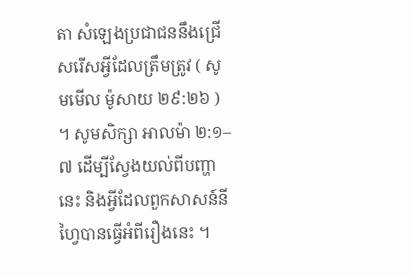តា សំឡេងប្រជាជននឹងជ្រើសរើសអ្វីដែលត្រឹមត្រូវ ( សូមមើល ម៉ូសាយ ២៩:២៦ ) ។ សូមសិក្សា អាលម៉ា ២:១–៧ ដើម្បីស្វែងយល់ពីបញ្ហានេះ និងអ្វីដែលពួកសាសន៍នីហ្វៃបានធ្វើអំពីរឿងនេះ ។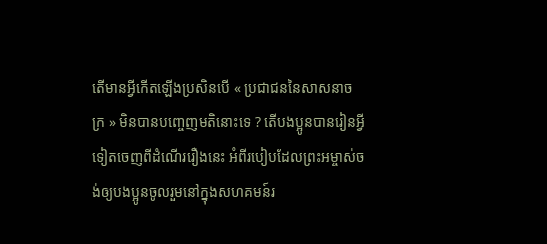តើមានអ្វីកើតឡើងប្រសិនបើ « ប្រជាជននៃសាសនាចក្រ » មិនបានបញ្ចេញមតិនោះទេ ? តើបងប្អូនបានរៀនអ្វីទៀតចេញពីដំណើររឿងនេះ អំពីរបៀបដែលព្រះអម្ចាស់ចង់ឲ្យបងប្អូនចូលរួមនៅក្នុងសហគមន៍រ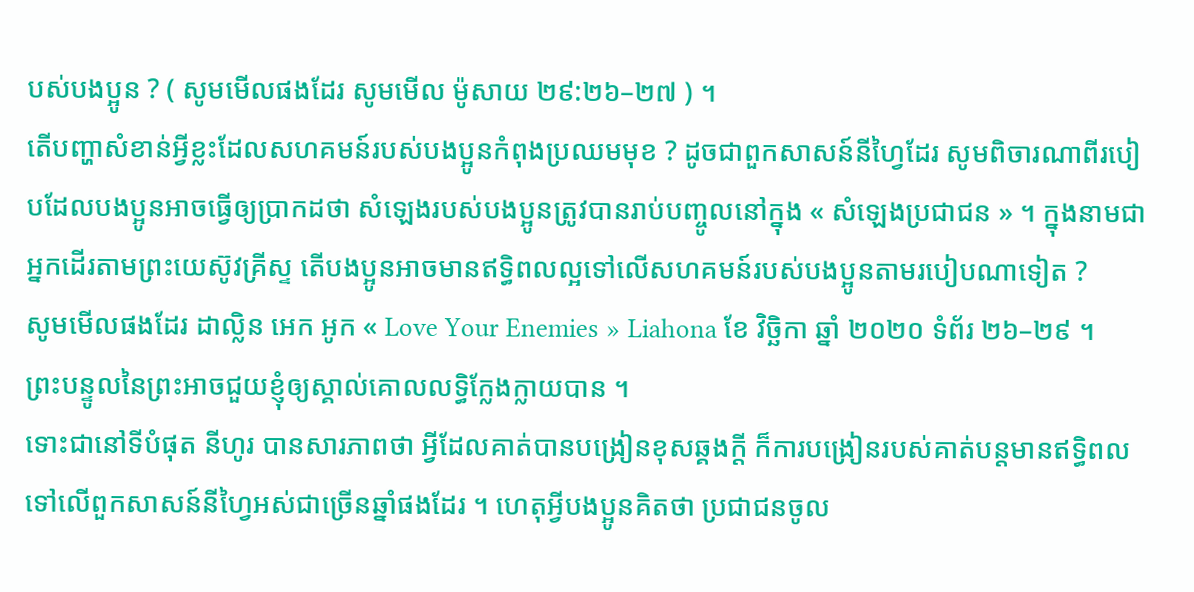បស់បងប្អូន ? ( សូមមើលផងដែរ សូមមើល ម៉ូសាយ ២៩:២៦–២៧ ) ។
តើបញ្ហាសំខាន់អ្វីខ្លះដែលសហគមន៍របស់បងប្អូនកំពុងប្រឈមមុខ ? ដូចជាពួកសាសន៍នីហ្វៃដែរ សូមពិចារណាពីរបៀបដែលបងប្អូនអាចធ្វើឲ្យប្រាកដថា សំឡេងរបស់បងប្អូនត្រូវបានរាប់បញ្ចូលនៅក្នុង « សំឡេងប្រជាជន » ។ ក្នុងនាមជាអ្នកដើរតាមព្រះយេស៊ូវគ្រីស្ទ តើបងប្អូនអាចមានឥទ្ធិពលល្អទៅលើសហគមន៍របស់បងប្អូនតាមរបៀបណាទៀត ?
សូមមើលផងដែរ ដាល្លិន អេក អូក « Love Your Enemies » Liahona ខែ វិច្ឆិកា ឆ្នាំ ២០២០ ទំព័រ ២៦–២៩ ។
ព្រះបន្ទូលនៃព្រះអាចជួយខ្ញុំឲ្យស្គាល់គោលលទ្ធិក្លែងក្លាយបាន ។
ទោះជានៅទីបំផុត នីហូរ បានសារភាពថា អ្វីដែលគាត់បានបង្រៀនខុសឆ្គងក្ដី ក៏ការបង្រៀនរបស់គាត់បន្ដមានឥទ្ធិពលទៅលើពួកសាសន៍នីហ្វៃអស់ជាច្រើនឆ្នាំផងដែរ ។ ហេតុអ្វីបងប្អូនគិតថា ប្រជាជនចូល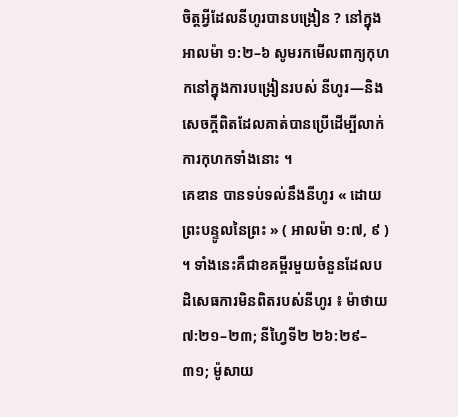ចិត្តអ្វីដែលនីហូរបានបង្រៀន ? នៅក្នុង អាលម៉ា ១:២–៦ សូមរកមើលពាក្យកុហកនៅក្នុងការបង្រៀនរបស់ នីហូរ—និងសេចក្តីពិតដែលគាត់បានប្រើដើម្បីលាក់ការកុហកទាំងនោះ ។
គេឌាន បានទប់ទល់នឹងនីហូរ « ដោយព្រះបន្ទូលនៃព្រះ » ( អាលម៉ា ១:៧, ៩ ) ។ ទាំងនេះគឺជាខគម្ពីរមួយចំនួនដែលបដិសេធការមិនពិតរបស់នីហូរ ៖ ម៉ាថាយ ៧:២១–២៣; នីហ្វៃទី២ ២៦:២៩–៣១; ម៉ូសាយ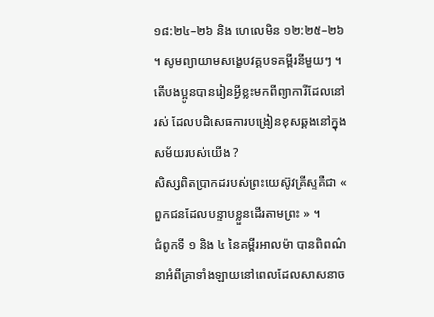១៨:២៤–២៦ និង ហេលេមិន ១២:២៥–២៦ ។ សូមព្យាយាមសង្ខេបវគ្គបទគម្ពីរនីមួយៗ ។ តើបងប្អូនបានរៀនអ្វីខ្លះមកពីព្យាការីដែលនៅរស់ ដែលបដិសេធការបង្រៀនខុសឆ្គងនៅក្នុងសម័យរបស់យើង ?
សិស្សពិតប្រាកដរបស់ព្រះយេស៊ូវគ្រីស្ទគឺជា « ពួកជនដែលបន្ទាបខ្លួនដើរតាមព្រះ » ។
ជំពូកទី ១ និង ៤ នៃគម្ពីរអាលម៉ា បានពិពណ៌នាអំពីគ្រាទាំងឡាយនៅពេលដែលសាសនាច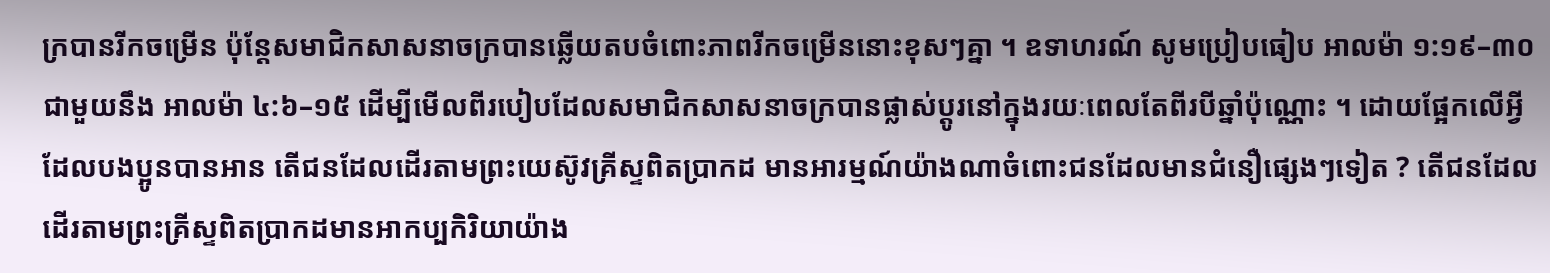ក្របានរីកចម្រើន ប៉ុន្តែសមាជិកសាសនាចក្របានឆ្លើយតបចំពោះភាពរីកចម្រើននោះខុសៗគ្នា ។ ឧទាហរណ៍ សូមប្រៀបធៀប អាលម៉ា ១:១៩–៣០ ជាមួយនឹង អាលម៉ា ៤:៦–១៥ ដើម្បីមើលពីរបៀបដែលសមាជិកសាសនាចក្របានផ្លាស់ប្តូរនៅក្នុងរយៈពេលតែពីរបីឆ្នាំប៉ុណ្ណោះ ។ ដោយផ្អែកលើអ្វីដែលបងប្អូនបានអាន តើជនដែលដើរតាមព្រះយេស៊ូវគ្រីស្ទពិតប្រាកដ មានអារម្មណ៍យ៉ាងណាចំពោះជនដែលមានជំនឿផ្សេងៗទៀត ? តើជនដែលដើរតាមព្រះគ្រីស្ទពិតប្រាកដមានអាកប្បកិរិយាយ៉ាង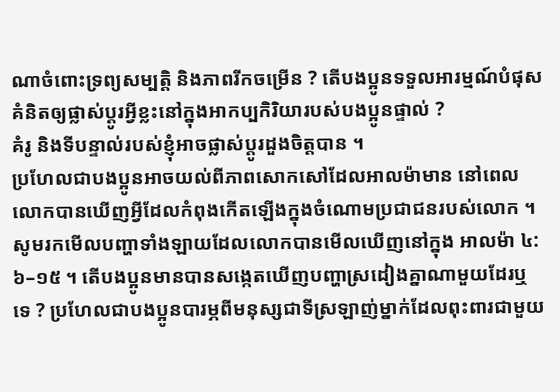ណាចំពោះទ្រព្យសម្បត្តិ និងភាពរីកចម្រើន ? តើបងប្អូនទទួលអារម្មណ៍បំផុសគំនិតឲ្យផ្លាស់ប្ដូរអ្វីខ្លះនៅក្នុងអាកប្បកិរិយារបស់បងប្អូនផ្ទាល់ ?
គំរូ និងទីបន្ទាល់របស់ខ្ញុំអាចផ្លាស់ប្តូរដួងចិត្តបាន ។
ប្រហែលជាបងប្អូនអាចយល់ពីភាពសោកសៅដែលអាលម៉ាមាន នៅពេលលោកបានឃើញអ្វីដែលកំពុងកើតឡើងក្នុងចំណោមប្រជាជនរបស់លោក ។ សូមរកមើលបញ្ហាទាំងឡាយដែលលោកបានមើលឃើញនៅក្នុង អាលម៉ា ៤:៦–១៥ ។ តើបងប្អូនមានបានសង្កេតឃើញបញ្ហាស្រដៀងគ្នាណាមួយដែរឬទេ ? ប្រហែលជាបងប្អូនបារម្ភពីមនុស្សជាទីស្រឡាញ់ម្នាក់ដែលពុះពារជាមួយ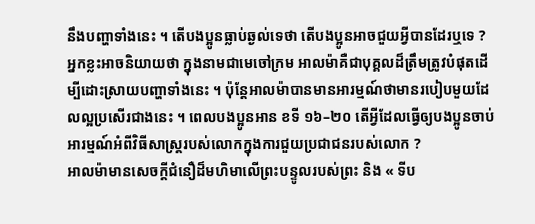នឹងបញ្ហាទាំងនេះ ។ តើបងប្អូនធ្លាប់ឆ្ងល់ទេថា តើបងប្អូនអាចជួយអ្វីបានដែរឬទេ ?
អ្នកខ្លះអាចនិយាយថា ក្នុងនាមជាមេចៅក្រម អាលម៉ាគឺជាបុគ្គលដ៏ត្រឹមត្រូវបំផុតដើម្បីដោះស្រាយបញ្ហាទាំងនេះ ។ ប៉ុន្តែអាលម៉ាបានមានអារម្មណ៍ថាមានរបៀបមួយដែលល្អប្រសើរជាងនេះ ។ ពេលបងប្អូនអាន ខទី ១៦–២០ តើអ្វីដែលធ្វើឲ្យបងប្អូនចាប់អារម្មណ៍អំពីវិធីសាស្រ្តរបស់លោកក្នុងការជួយប្រជាជនរបស់លោក ?
អាលម៉ាមានសេចក្តីជំនឿដ៏មហិមាលើព្រះបន្ទូលរបស់ព្រះ និង « ទីប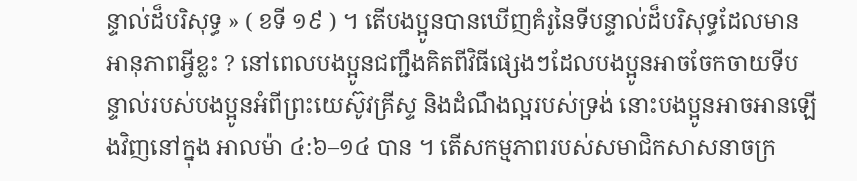ន្ទាល់ដ៏បរិសុទ្ធ » ( ខទី ១៩ ) ។ តើបងប្អូនបានឃើញគំរូនៃទីបន្ទាល់ដ៏បរិសុទ្ធដែលមានអានុភាពអ្វីខ្លះ ? នៅពេលបងប្អូនជញ្ជឹងគិតពីវិធីផ្សេងៗដែលបងប្អូនអាចចែកចាយទីបន្ទាល់របស់បងប្អូនអំពីព្រះយេស៊ូវគ្រីស្ទ និងដំណឹងល្អរបស់ទ្រង់ នោះបងប្អូនអាចអានឡើងវិញនៅក្នុង អាលម៉ា ៤:៦–១៤ បាន ។ តើសកម្មភាពរបស់សមាជិកសាសនាចក្រ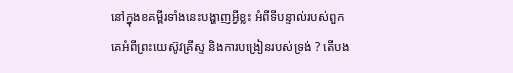នៅក្នុងខគម្ពីរទាំងនេះបង្ហាញអ្វីខ្លះ អំពីទីបន្ទាល់របស់ពួកគេអំពីព្រះយេស៊ូវគ្រីស្ទ និងការបង្រៀនរបស់ទ្រង់ ? តើបង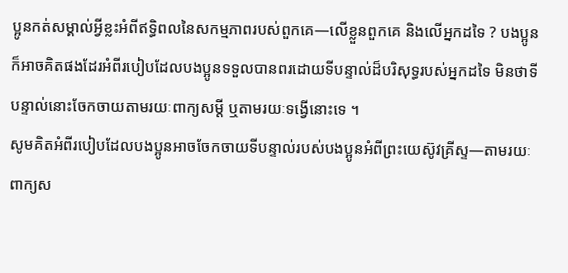ប្អូនកត់សម្គាល់អ្វីខ្លះអំពីឥទ្ធិពលនៃសកម្មភាពរបស់ពួកគេ—លើខ្លួនពួកគេ និងលើអ្នកដទៃ ? បងប្អូនក៏អាចគិតផងដែរអំពីរបៀបដែលបងប្អូនទទួលបានពរដោយទីបន្ទាល់ដ៏បរិសុទ្ធរបស់អ្នកដទៃ មិនថាទីបន្ទាល់នោះចែកចាយតាមរយៈពាក្យសម្តី ឬតាមរយៈទង្វើនោះទេ ។
សូមគិតអំពីរបៀបដែលបងប្អូនអាចចែកចាយទីបន្ទាល់របស់បងប្អូនអំពីព្រះយេស៊ូវគ្រីស្ទ—តាមរយៈពាក្យស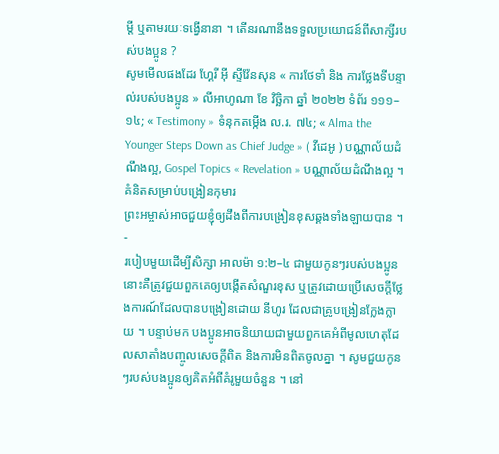ម្ដី ឬតាមរយៈទង្វើនានា ។ តើនរណានឹងទទួលប្រយោជន៍ពីសាក្សីរបស់បងប្អូន ?
សូមមើលផងដែរ ហ្គែរី អ៊ី ស្ទីវ៉ែនសុន « ការថែទាំ និង ការថ្លែងទីបន្ទាល់របស់បងប្អូន » លីអាហូណា ខែ វិច្ឆិកា ឆ្នាំ ២០២២ ទំព័រ ១១១–១៤; « Testimony » ទំនុកតម្កើង ល.រ. ៧៤; « Alma the Younger Steps Down as Chief Judge » ( វីដេអូ ) បណ្ណាល័យដំណឹងល្អ, Gospel Topics « Revelation » បណ្ណាល័យដំណឹងល្អ ។
គំនិតសម្រាប់បង្រៀនកុមារ
ព្រះអម្ចាស់អាចជួយខ្ញុំឲ្យដឹងពីការបង្រៀនខុសឆ្គងទាំងឡាយបាន ។
-
របៀបមួយដើម្បីសិក្សា អាលម៉ា ១:២–៤ ជាមួយកូនៗរបស់បងប្អូននោះគឺត្រូវជួយពួកគេឲ្យបង្កើតសំណួរខុស ឬត្រូវដោយប្រើសេចក្តីថ្លែងការណ៍ដែលបានបង្រៀនដោយ នីហូរ ដែលជាគ្រូបង្រៀនក្លែងក្លាយ ។ បន្ទាប់មក បងប្អូនអាចនិយាយជាមួយពួកគេអំពីមូលហេតុដែលសាតាំងបញ្ចូលសេចក្តីពិត និងការមិនពិតចូលគ្នា ។ សូមជួយកូនៗរបស់បងប្អូនឲ្យគិតអំពីគំរូមួយចំនួន ។ នៅ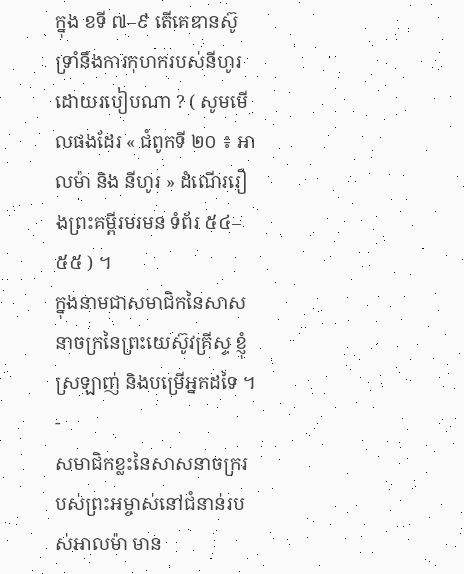ក្នុង ខទី ៧–៩ តើគេឌានស៊ូទ្រាំនឹងការកុហករបស់នីហូរដោយរបៀបណា ? ( សូមមើលផងដែរ « ជំពូកទី ២០ ៖ អាលម៉ា និង នីហូរ » ដំណើររឿងព្រះគម្ពីរមរមន ទំព័រ ៥៤–៥៥ ) ។
ក្នុងនាមជាសមាជិកនៃសាសនាចក្រនៃព្រះយេស៊ូវគ្រីស្ទ ខ្ញុំស្រឡាញ់ និងបម្រើអ្នកដទៃ ។
-
សមាជិកខ្លះនៃសាសនាចក្ររបស់ព្រះអម្ចាស់នៅជំនាន់របស់អាលម៉ា មាន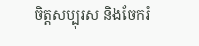ចិត្តសប្បុរស និងចែករំ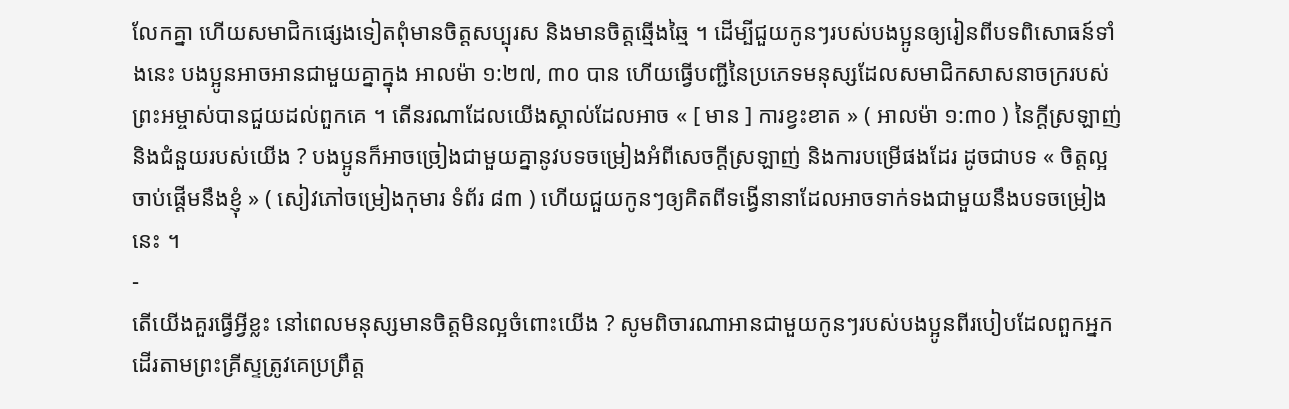លែកគ្នា ហើយសមាជិកផ្សេងទៀតពុំមានចិត្តសប្បុរស និងមានចិត្តឆ្មើងឆ្មៃ ។ ដើម្បីជួយកូនៗរបស់បងប្អូនឲ្យរៀនពីបទពិសោធន៍ទាំងនេះ បងប្អូនអាចអានជាមួយគ្នាក្នុង អាលម៉ា ១:២៧, ៣០ បាន ហើយធ្វើបញ្ជីនៃប្រភេទមនុស្សដែលសមាជិកសាសនាចក្ររបស់ព្រះអម្ចាស់បានជួយដល់ពួកគេ ។ តើនរណាដែលយើងស្គាល់ដែលអាច « [ មាន ] ការខ្វះខាត » ( អាលម៉ា ១:៣០ ) នៃក្តីស្រឡាញ់ និងជំនួយរបស់យើង ? បងប្អូនក៏អាចច្រៀងជាមួយគ្នានូវបទចម្រៀងអំពីសេចក្តីស្រឡាញ់ និងការបម្រើផងដែរ ដូចជាបទ « ចិត្តល្អចាប់ផ្ដើមនឹងខ្ញុំ » ( សៀវភៅចម្រៀងកុមារ ទំព័រ ៨៣ ) ហើយជួយកូនៗឲ្យគិតពីទង្វើនានាដែលអាចទាក់ទងជាមួយនឹងបទចម្រៀងនេះ ។
-
តើយើងគួរធ្វើអ្វីខ្លះ នៅពេលមនុស្សមានចិត្តមិនល្អចំពោះយើង ? សូមពិចារណាអានជាមួយកូនៗរបស់បងប្អូនពីរបៀបដែលពួកអ្នកដើរតាមព្រះគ្រីស្ទត្រូវគេប្រព្រឹត្ត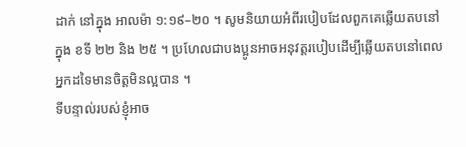ដាក់ នៅក្នុង អាលម៉ា ១:១៩–២០ ។ សូមនិយាយអំពីរបៀបដែលពួកគេឆ្លើយតបនៅក្នុង ខទី ២២ និង ២៥ ។ ប្រហែលជាបងប្អូនអាចអនុវត្តរបៀបដើម្បីឆ្លើយតបនៅពេលអ្នកដទៃមានចិត្តមិនល្អបាន ។
ទីបន្ទាល់របស់ខ្ញុំអាច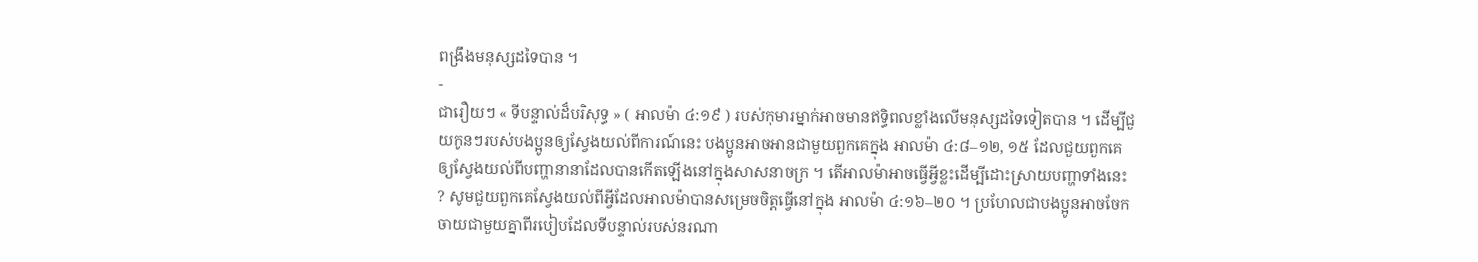ពង្រឹងមនុស្សដទៃបាន ។
-
ជារឿយៗ « ទីបន្ទាល់ដ៏បរិសុទ្ធ » ( អាលម៉ា ៤:១៩ ) របស់កុមារម្នាក់អាចមានឥទ្ធិពលខ្លាំងលើមនុស្សដទៃទៀតបាន ។ ដើម្បីជួយកូនៗរបស់បងប្អូនឲ្យស្វែងយល់ពីការណ៍នេះ បងប្អូនអាចអានជាមួយពួកគេក្នុង អាលម៉ា ៤:៨–១២, ១៥ ដែលជួយពួកគេឲ្យស្វែងយល់ពីបញ្ហានានាដែលបានកើតឡើងនៅក្នុងសាសនាចក្រ ។ តើអាលម៉ាអាចធ្វើអ្វីខ្លះដើម្បីដោះស្រាយបញ្ហាទាំងនេះ ? សូមជួយពួកគេស្វែងយល់ពីអ្វីដែលអាលម៉ាបានសម្រេចចិត្តធ្វើនៅក្នុង អាលម៉ា ៤:១៦–២០ ។ ប្រហែលជាបងប្អូនអាចចែកចាយជាមួយគ្នាពីរបៀបដែលទីបន្ទាល់របស់នរណា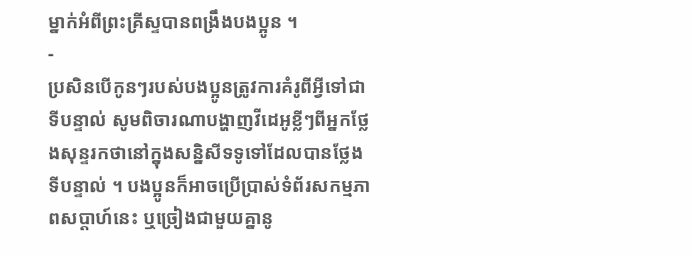ម្នាក់អំពីព្រះគ្រីស្ទបានពង្រឹងបងប្អូន ។
-
ប្រសិនបើកូនៗរបស់បងប្អូនត្រូវការគំរូពីអ្វីទៅជាទីបន្ទាល់ សូមពិចារណាបង្ហាញវីដេអូខ្លីៗពីអ្នកថ្លែងសុន្ទរកថានៅក្នុងសន្និសីទទូទៅដែលបានថ្លែងទីបន្ទាល់ ។ បងប្អូនក៏អាចប្រើប្រាស់ទំព័រសកម្មភាពសប្តាហ៍នេះ ឬច្រៀងជាមួយគ្នានូ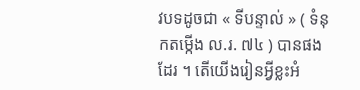វបទដូចជា « ទីបន្ទាល់ » ( ទំនុកតម្កើង ល.រ. ៧៤ ) បានផងដែរ ។ តើយើងរៀនអ្វីខ្លះអំ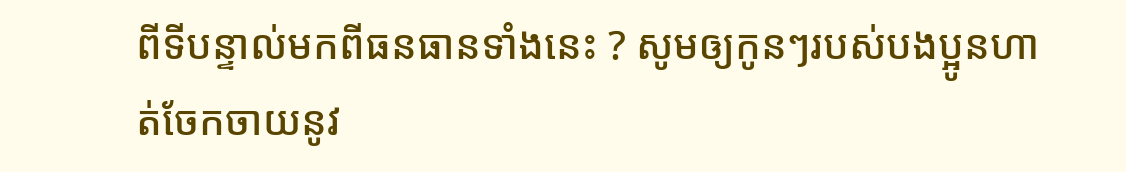ពីទីបន្ទាល់មកពីធនធានទាំងនេះ ? សូមឲ្យកូនៗរបស់បងប្អូនហាត់ចែកចាយនូវ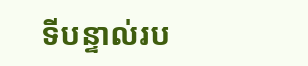ទីបន្ទាល់រប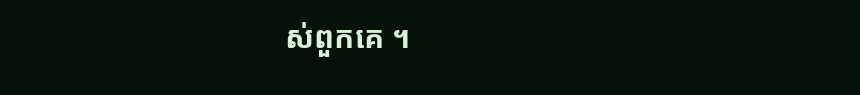ស់ពួកគេ ។